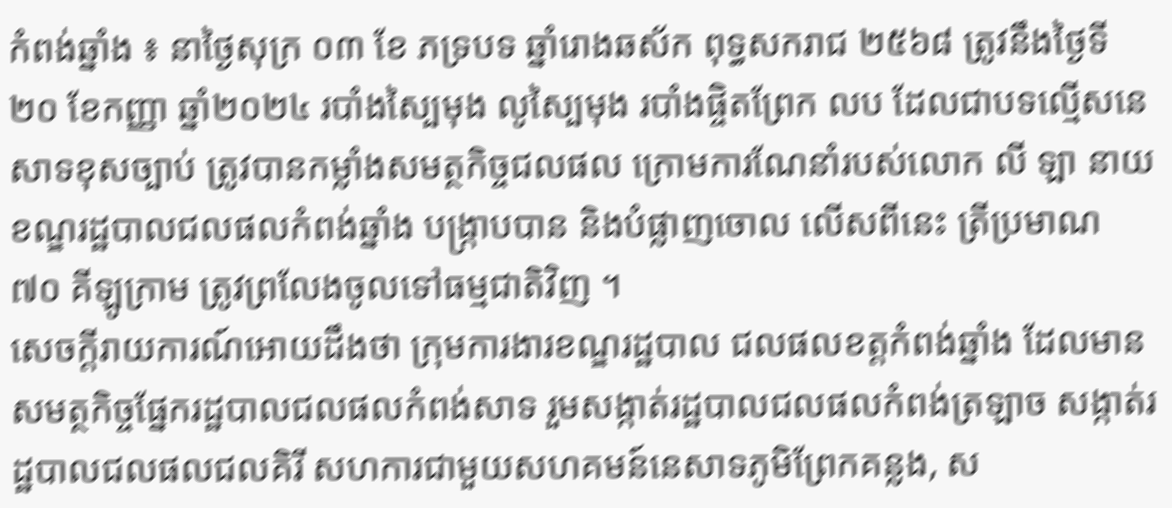កំពង់ឆ្នាំង ៖ នាថ្ងៃសុក្រ ០៣ ខែ ភទ្របទ ឆ្នាំរោងឆស័ក ពុទ្ធសករាជ ២៥៦៨ ត្រូវនឹងថ្ងៃទី២០ ខែកញ្ញា ឆ្នាំ២០២៤ របាំងស្បៃមុង លូស្បៃមុង របាំងផ្ចិតព្រែក លប ដែលជាបទល្មើសនេសាទខុសច្បាប់ ត្រូវបានកម្លាំងសមត្ថកិច្ចជលផល ក្រោមការណែនាំរបស់លោក លី ឡា នាយខណ្ឌរដ្ឋបាលជលផលកំពង់ឆ្នាំង បង្ក្រាបបាន និងបំផ្លាញចោល លើសពីនេះ ត្រីប្រមាណ ៧០ គីឡូក្រាម ត្រូវព្រលែងចូលទៅធម្មជាតិវិញ ។
សេចក្តីរាយការណ៍អោយដឹងថា ក្រុមការងារខណ្ឌរដ្ឋបាល ជលផលខត្តកំពង់ឆ្នាំង ដែលមាន សមត្ថកិច្ចផ្នែករដ្ឋបាលជលផលកំពង់សាទ រួមសង្កាត់រដ្ឋបាលជលផលកំពង់ត្រឡាច សង្កាត់រដ្ឋបាលជលផលជលគិរី សហការជាមួយសហគមន៍នេសាទភូមិព្រែកគន្លង, ស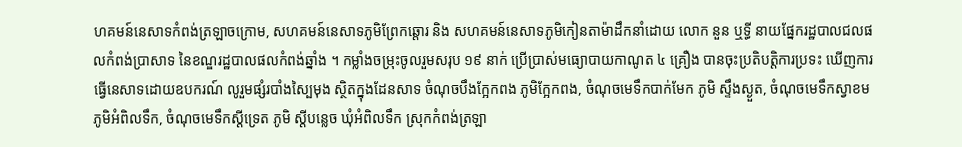ហគមន៍នេសាទកំពង់ត្រឡាចក្រោម, សហគមន៍នេសាទភូមិព្រែកឆ្តោរ និង សហគមន៍នេសាទភូមិកៀនតាម៉ាដឹកនាំដោយ លោក នួន ឬទ្ធី នាយផ្នែករដ្ឋបាលជលផលកំពង់ប្រាសាទ នៃខណ្ឌរដ្ឋបាលផលកំពង់ឆ្នាំង ។ កម្លាំងចម្រុះចូលរួមសរុប ១៩ នាក់ ប្រើប្រាស់មធ្យោបាយកាណូត ៤ គ្រឿង បានចុះប្រតិបត្តិការប្រទះ ឃើញការធ្វើនេសាទដោយឧបករណ៍ លូរួមផ្សំរបាំងស្បៃមុង ស្ថិតក្នុងដែនសាទ ចំណុចបឹងក្អែកពង ភូមិក្អែកពង, ចំណុចមេទឹកបាក់មែក ភូមិ ស្ទឹងស្ងួត, ចំណុចមេទឹកស្វាខម ភូមិអំពិលទឹក, ចំណុចមេទឹកស្ដីទ្រេត ភូមិ ស្តីបន្លេច ឃុំអំពិលទឹក ស្រុកកំពង់ត្រឡា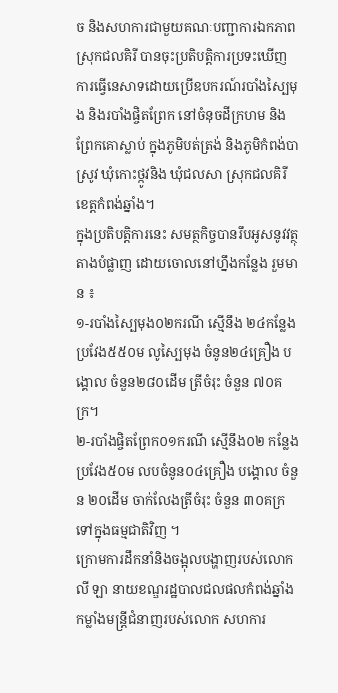ច និងសហការជាមួយគណៈបញ្ជាការឯកភាពស្រុកជលគិរី បានចុះប្រតិបត្តិការប្រទះឃើញការធ្វើនេសាទដោយប្រើឧបករណ៍របាំងស្បៃមុង និងរបាំងផ្ចិតព្រែក នៅចំនុចដីក្រហម និងព្រែកគោស្លាប់ ក្នុងភូមិបត់ត្រង់ និងភូមិកំពង់បាស្រូវ ឃុំកោះថ្កូវនិង ឃុំជលសា ស្រុកជលគិរី ខេត្តកំពង់ឆ្នាំង។
ក្នុងប្រតិបត្តិការនេះ សមត្ថកិច្ចបានរឹបអូសនូវវត្ថុតាងបំផ្លាញ ដោយចោលនៅហ្នឹងកន្លែង រួមមាន ៖
១-របាំងស្បៃមុង០២ករណី ស្មើនឹង ២៤កន្លែង ប្រវែង៥៥០ម លូស្បៃមុង ចំនូន២៤គ្រឿង បង្គោល ចំនួន២៨០ដើម ត្រីចំរុះ ចំនួន ៧០គក្រ។
២-របាំងផ្ចិតព្រែក០១ករណី ស្មើនឹង០២ កន្លែង ប្រវែង៥០ម លបចំនូន០៤គ្រឿង បង្គោល ចំនួន ២០ដើម ចាក់លែងត្រីចំរុះ ចំនួន ៣០គក្រ ទៅក្នុងធម្មជាតិវិញ ។
ក្រោមការដឹកនាំនិងចង្អុលបង្ហាញរបស់លោក លី ឡា នាយខណ្ឌរដ្ឋបាលជលផលកំពង់ឆ្នាំង កម្លាំងមន្ត្រីជំនាញរបស់លោក សហការ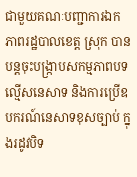ជាមួយគណៈបញ្ជាការឯកភាពរដ្ឋបាលខេត្ត ស្រុក បានបន្តចុះបង្ក្រាបសកម្មភាពបទល្មើសនេសាទ និងការប្រើឧបករណ៍នេសាទខុសច្បាប់ ក្នុងរដូវបិទ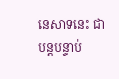នេសាទនេះ ជាបន្តបន្ទាប់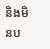និងមិនប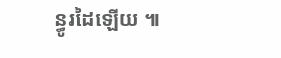ន្ធូរដៃឡើយ ៕